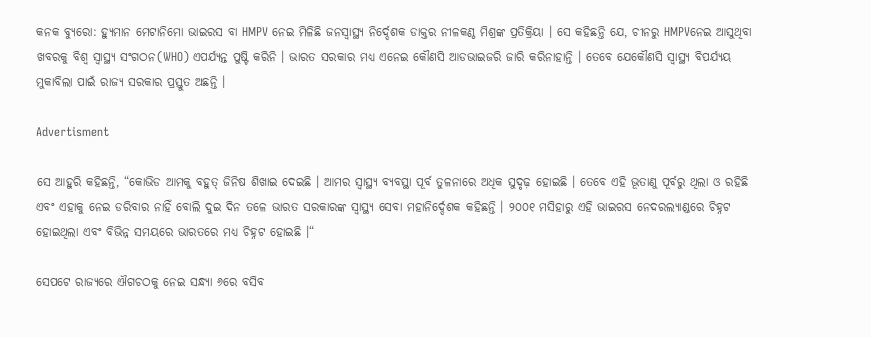କନକ ବ୍ୟୁରୋ: ହ୍ୟୁମାନ ମେଟାନିମୋ ଭାଇରସ ବା HMPV ନେଇ ମିଳିଛି ଜନସ୍ୱାସ୍ଥ୍ୟ ନିର୍ଦ୍ଦେଶକ ଡାକ୍ତର ନୀଳକଣ୍ଠ ମିଶ୍ରଙ୍କ ପ୍ରତିକ୍ରିୟା । ସେ କହିଛନ୍ତି ଯେ, ଚୀନରୁ HMPVନେଇ ଆସୁଥିବା ଖବରକୁ ବିଶ୍ୱ ସ୍ୱାସ୍ଥ୍ୟ ସଂଗଠନ(WHO) ଏପର୍ଯ୍ୟନ୍ତ ପୁଷ୍ଟି କରିନି । ଭାରତ ସରକାର ମଧ୍ୟ ଏନେଇ କୌଣସି ଆଡଭାଇଜରି ଜାରି କରିନାହାନ୍ତି । ତେବେ ଯେକୌଣସି ସ୍ଵାସ୍ଥ୍ୟ ବିପର୍ଯ୍ୟୟ ମୁକାବିଲା ପାଇଁ ରାଜ୍ୟ ସରକାର ପ୍ରସ୍ତୁତ ଅଛନ୍ତି ।

Advertisment

ସେ ଆହୁରି କହିଛନ୍ତି, “କୋଭିଡ ଆମକୁ ବହୁତ୍ ଜିନିଷ ଶିଖାଇ ଦେଇଛି । ଆମର ସ୍ଵାସ୍ଥ୍ୟ ବ୍ୟବସ୍ଥା ପୂର୍ବ ତୁଳନାରେ ଅଧିକ ସୁଦୃଢ଼ ହୋଇଛି । ତେବେ ଏହି ଭୂତାଣୁ ପୂର୍ବରୁ ଥିଲା ଓ ରହିଛି ଏବଂ ଏହାକୁ ନେଇ ଡରିବାର ନାହିଁ ବୋଲି ଦୁଇ ଦିନ ତଳେ ଭାରତ ସରକାରଙ୍କ ସ୍ଵାସ୍ଥ୍ୟ ସେବା ମହାନିର୍ଦ୍ଦେଶକ କହିଛନ୍ତି । ୨୦୦୧ ମସିହାରୁ ଏହି ଭାଇରସ ନେଦରଲ୍ୟାଣ୍ଡରେ ଚିହ୍ନଟ ହୋଇଥିଲା ଏବଂ ବିଭିନ୍ନ ସମୟରେ ଭାରତରେ ମଧ୍ୟ ଚିହ୍ନଟ ହୋଇଛି ।“

ସେପଟେ ରାଜ୍ୟରେ ଐଗଚଠକୁ ନେଇ ସନ୍ଧ୍ୟା ୬ରେ ବସିବ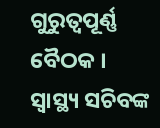ଗୁରୁତ୍ୱପୂର୍ଣ୍ଣ ବୈଠକ । ସ୍ୱାସ୍ଥ୍ୟ ସଚିବଙ୍କ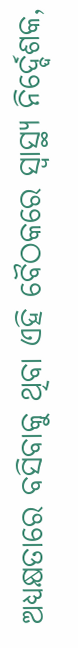ଅଧ୍ୟକ୍ଷତାରେ ବସିବାକୁ ଥିବା ଏହି ବୈଠକରେ ସ୍ୱାସ୍ଥ୍ୟ ନିର୍ଦ୍ଦେଶକ,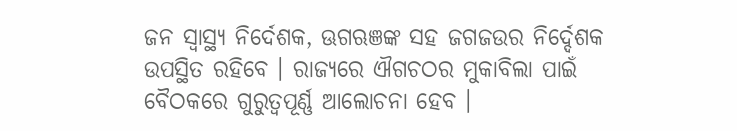ଜନ ସ୍ଵାସ୍ଥ୍ୟ ନିର୍ଦେଶକ, ଊଗଋଞଙ୍କ ସହ ଜଗଜଉର ନିର୍ଦ୍ଦେଶକ ଉପସ୍ଥିତ ରହିବେ । ରାଜ୍ୟରେ ଐଗଚଠର ମୁକାବିଲା ପାଇଁ ବୈଠକରେ ଗୁରୁତ୍ୱପୂର୍ଣ୍ଣ ଆଲୋଚନା ହେବ ।